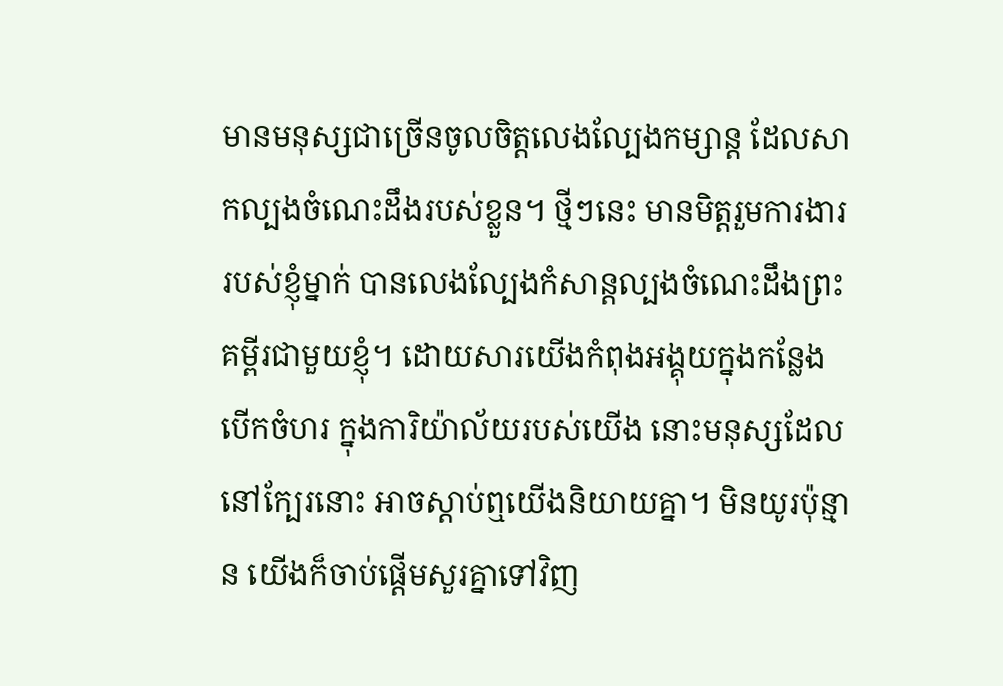មានមនុស្សជាច្រើនចូលចិត្តលេងល្បែងកម្សាន្ត ដែលសាកល្បងចំណេះដឹងរបស់ខ្លួន។ ថ្មីៗនេះ មានមិត្តរួមការងាររបស់ខ្ញុំម្នាក់ បានលេងល្បែងកំសាន្តល្បងចំណេះដឹងព្រះគម្ពីរជាមួយខ្ញុំ។ ដោយសារយើងកំពុងអង្គុយក្នុងកន្លែងបើកចំហរ ក្នុងការិយ៉ាល័យរបស់យើង នោះមនុស្សដែលនៅក្បែរនោះ អាចស្តាប់ឮយើងនិយាយគ្នា។ មិនយូរប៉ុន្មាន យើងក៏ចាប់ផ្តើមសួរគ្នាទៅវិញ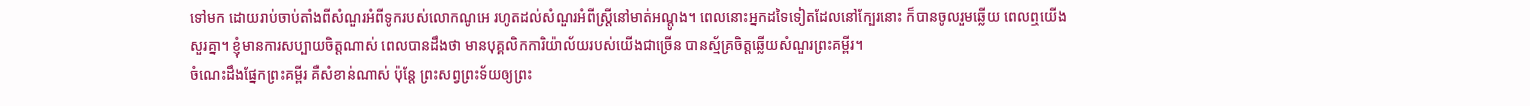ទៅមក ដោយរាប់ចាប់តាំងពីសំណួរអំពីទូករបស់លោកណូអេ រហូតដល់សំណួរអំពីស្ត្រីនៅមាត់អណ្តូង។ ពេលនោះអ្នកដទៃទៀតដែលនៅក្បែរនោះ ក៏បានចូលរួមឆ្លើយ ពេលឮយើងសួរគ្នា។ ខ្ញុំមានការសប្បាយចិត្តណាស់ ពេលបានដឹងថា មានបុគ្គលិកការិយ៉ាល័យរបស់យើងជាច្រើន បានស្ម័គ្រចិត្តឆ្លើយសំណួរព្រះគម្ពីរ។
ចំណេះដឹងផ្នែកព្រះគម្ពីរ គឺសំខាន់ណាស់ ប៉ុន្តែ ព្រះសព្វព្រះទ័យឲ្យព្រះ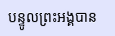បន្ទូលព្រះអង្គបាន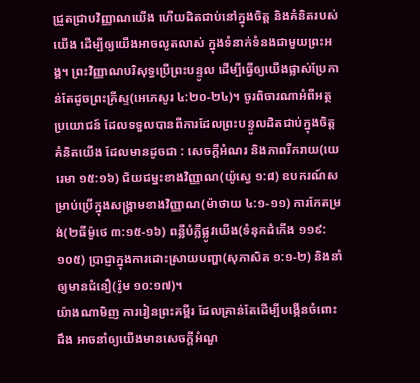ជ្រួតជ្រាបវិញ្ញាណយើង ហើយដិតជាប់នៅក្នុងចិត្ត និងគំនិតរបស់យើង ដើម្បីឲ្យយើងអាចលូតលាស់ ក្នុងទំនាក់ទំនងជាមួយព្រះអង្គ។ ព្រះវិញ្ញាណបរិសុទ្ធប្រើព្រះបន្ទូល ដើម្បីធ្វើឲ្យយើងផ្លាស់ប្រែកាន់តែដូចព្រះគ្រីស្ទ(អេភេសូរ ៤:២០-២៤)។ ចូរពិចារណាអំពីអត្ថប្រយោជន៍ ដែលទទួលបានពីការដែលព្រះបន្ទូលដិតជាប់ក្នុងចិត្តគំនិតយើង ដែលមានដូចជា : សេចក្តីអំណរ និងភាពរីករាយ(យេរេមា ១៥:១៦) ជ័យជម្នះខាងវិញ្ញាណ(យ៉ូស្វេ ១:៨) ឧបករណ៍សម្រាប់ប្រើក្នុងសង្រ្គាមខាងវិញ្ញាណ(ម៉ាថាយ ៤:១-១១) ការកែតម្រង់(២ធីម៉ូថេ ៣:១៥-១៦) ពន្លឺបំភ្លឺផ្លូវយើង(ទំនុកដំកើង ១១៩:១០៥) ប្រាជ្ញាក្នុងការដោះស្រាយបញ្ហា(សុភាសិត ១:១-២) និងនាំឲ្យមានជំនឿ(រ៉ូម ១០:១៧)។
យ៉ាងណាមិញ ការរៀនព្រះគម្ពីរ ដែលគ្រាន់តែដើម្បីបង្កើនចំពោះដឹង អាចនាំឲ្យយើងមានសេចក្តីអំណួ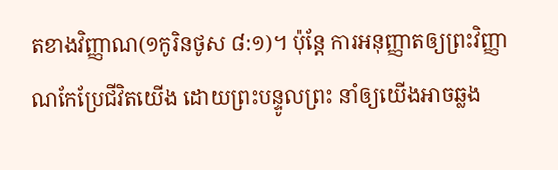តខាងវិញ្ញាណ(១កូរិនថូស ៨:១)។ ប៉ុន្តែ ការអនុញ្ញាតឲ្យព្រះវិញ្ញាណកែប្រែជីវិតយើង ដោយព្រះបន្ទូលព្រះ នាំឲ្យយើងអាចឆ្លង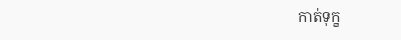កាត់ទុក្ខ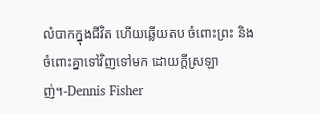លំបាកក្នុងជីវិត ហើយឆ្លើយតប ចំពោះព្រះ និងចំពោះគ្នាទៅវិញទៅមក ដោយក្តីស្រឡាញ់។-Dennis Fisher